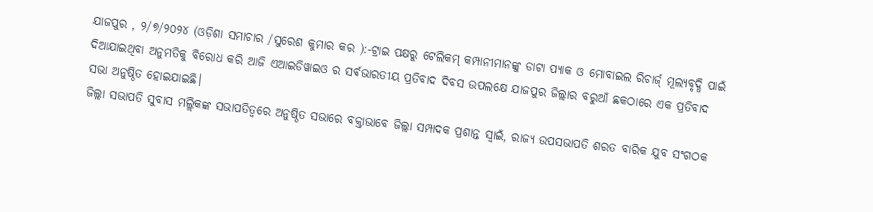ଯାଜପୁର , ୨/୭/୨୦୨୪ (ଓଡ଼ିଶା ସମାଚାର /ସୁରେଶ କୁମାର କର ):-ଟ୍ରାଇ ପକ୍ଷରୁ ଟେଲିକମ୍ କମ୍ପାନୀମାନଙ୍କୁ ଡାଟା ପ୍ୟାକ ଓ ମୋବାଇଲ ରିଚାର୍ଜ୍ ମୂଲ୍ୟବୃଦ୍ଧି ପାଇଁ ଦିଆଯାଇଥିବା ଅନୁମତିକୁ ବିରୋଧ କରି ଆଜି ଏଆଇଡିୱାଇଓ ର ସର୍ଵଭାରତୀୟ ପ୍ରତିବାଦ ଦିବସ ଉପଲକ୍ଷେ ଯାଜପୁର ଜିଲ୍ଲାର ବରୁଆଁ ଛକଠାରେ ଏକ ପ୍ରତିବାଦ ସଭା ଅନୁଷ୍ଠିତ ହୋଇଯାଇଛି।
ଜିଲ୍ଲା ସଭାପତି ସୁବାସ ମଲ୍ଲିକଙ୍କ ସଭାପତିତ୍ୱରେ ଅନୁଷ୍ଠିତ ସଭାରେ ବକ୍ତାଭାବେ ଜିଲ୍ଲା ସମ୍ପାଦକ ପ୍ରଶାନ୍ତ ସ୍ୱାଇଁ, ରାଜ୍ୟ ଉପସଭାପତି ଶରତ ବାରିକ ଯୁବ ସଂଗଠକ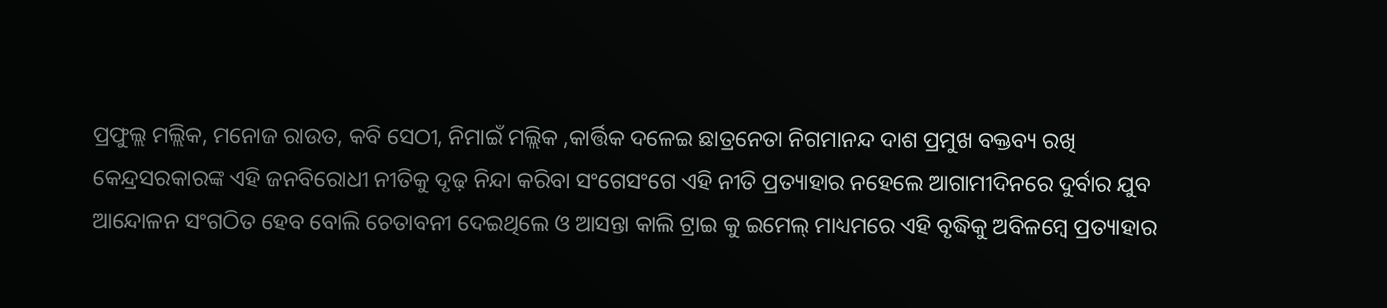ପ୍ରଫୁଲ୍ଲ ମଲ୍ଲିକ, ମନୋଜ ରାଉତ, କବି ସେଠୀ, ନିମାଇଁ ମଲ୍ଲିକ ,କାର୍ତ୍ତିକ ଦଳେଇ ଛାତ୍ରନେତା ନିଗମାନନ୍ଦ ଦାଶ ପ୍ରମୁଖ ବକ୍ତବ୍ୟ ରଖି କେନ୍ଦ୍ରସରକାରଙ୍କ ଏହି ଜନବିରୋଧୀ ନୀତିକୁ ଦୃଢ଼ ନିନ୍ଦା କରିବା ସଂଗେସଂଗେ ଏହି ନୀତି ପ୍ରତ୍ୟାହାର ନହେଲେ ଆଗାମୀଦିନରେ ଦୁର୍ବାର ଯୁବ ଆନ୍ଦୋଳନ ସଂଗଠିତ ହେବ ବୋଲି ଚେତାବନୀ ଦେଇଥିଲେ ଓ ଆସନ୍ତା କାଲି ଟ୍ରାଇ କୁ ଇମେଲ୍ ମାଧ୍ୟମରେ ଏହି ବୃଦ୍ଧିକୁ ଅବିଳମ୍ବେ ପ୍ରତ୍ୟାହାର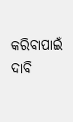କରିବାପାଇଁ ଦାବି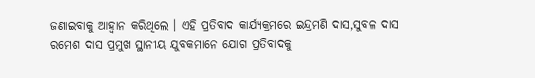ଜଣାଇବାକୁ ଆହ୍ଵାନ କରିଥିଲେ । ଏହି ପ୍ରତିବାଦ କାର୍ଯ୍ୟକ୍ରମରେ ଇନ୍ଦ୍ରମଣି ଦାସ,ସୁବଳ ଦାସ ରମେଶ ଦାସ ପ୍ରମୁଖ ସ୍ଥାନୀୟ ଯୁବକମାନେ ଯୋଗ ପ୍ରତିବାଦକୁ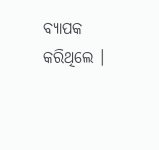ବ୍ୟାପକ କରିଥିଲେ ।